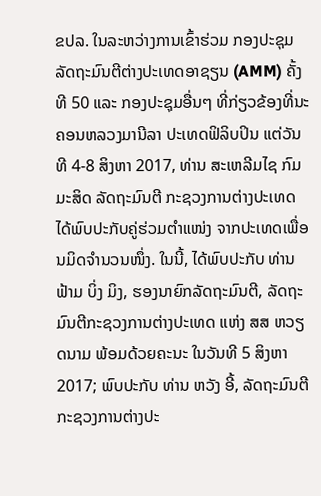ຂປລ. ໃນລະຫວ່າງການເຂົ້າຮ່ວມ ກອງປະຊຸມລັດຖະມົນຕີຕ່າງປະເທດອາຊຽນ (AMM) ຄັ້ງທີ 50 ແລະ ກອງປະຊຸມອື່ນໆ ທີ່ກ່ຽວຂ້ອງທີ່ນະຄອນຫລວງມານີລາ ປະເທດຟິລິບປິນ ແຕ່ວັນທີ 4-8 ສິງຫາ 2017, ທ່ານ ສະເຫລີມໄຊ ກົມມະສິດ ລັດຖະມົນຕີ ກະຊວງການຕ່າງປະເທດ ໄດ້ພົບປະກັບຄູ່ຮ່ວມຕຳແໜ່ງ ຈາກປະເທດເພື່ອນມິດຈຳນວນໜຶ່ງ. ໃນນີ້, ໄດ້ພົບປະກັບ ທ່ານ ຟ້າມ ບິ່ງ ມິງ, ຮອງນາຍົກລັດຖະມົນຕີ, ລັດຖະມົນຕີກະຊວງການຕ່າງປະເທດ ແຫ່ງ ສສ ຫວຽດນາມ ພ້ອມດ້ວຍຄະນະ ໃນວັນທີ 5 ສິງຫາ 2017; ພົບປະກັບ ທ່ານ ຫວັງ ອີ້, ລັດຖະມົນຕີກະຊວງການຕ່າງປະ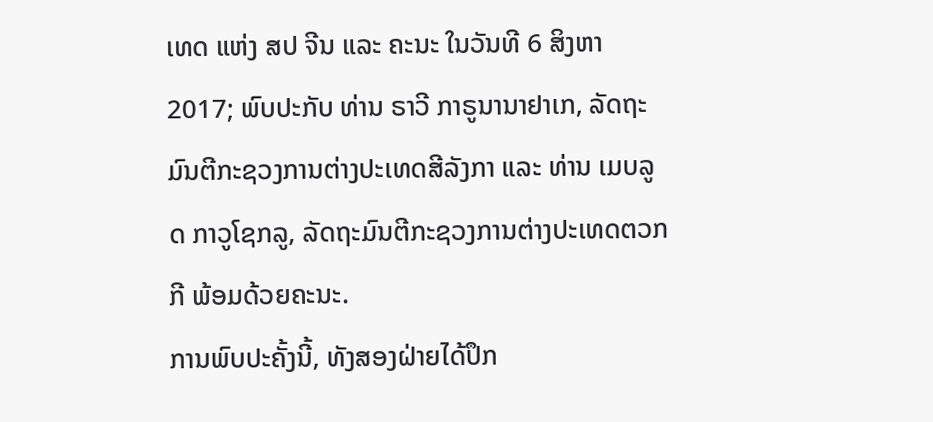ເທດ ແຫ່ງ ສປ ຈີນ ແລະ ຄະນະ ໃນວັນທີ 6 ສິງຫາ 2017; ພົບປະກັບ ທ່ານ ຣາວີ ກາຣູນານາຢາເກ, ລັດຖະມົນຕີກະຊວງການຕ່າງປະເທດສີລັງກາ ແລະ ທ່ານ ເມບລູດ ກາວູໂຊກລູ, ລັດຖະມົນຕີກະຊວງການຕ່າງປະເທດຕວກກີ ພ້ອມດ້ວຍຄະນະ.
ການພົບປະຄັ້ງນີ້, ທັງສອງຝ່າຍໄດ້ປຶກ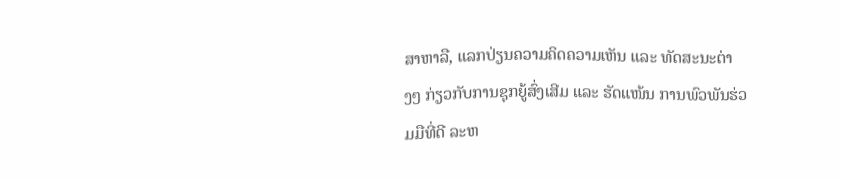ສາຫາລື, ແລກປ່ຽນຄວາມຄິດຄວາມເຫັນ ແລະ ທັດສະນະຕ່າງໆ ກ່ຽວກັບການຊຸກຍູ້ສົ່ງເສີມ ແລະ ຮັດແໜ້ນ ການພົວພັນຮ່ວມມືທີ່ດີ ລະຫ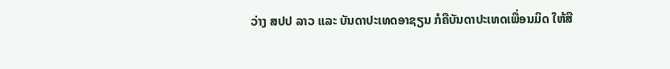ວ່າງ ສປປ ລາວ ແລະ ບັນດາປະເທດອາຊຽນ ກໍຄືບັນດາປະເທດເພື່ອນມິດ ໃຫ້ສື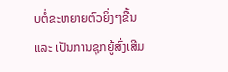ບຕໍ່ຂະຫຍາຍຕົວຍິ່ງໆຂື້ນ ແລະ ເປັນການຊຸກຍູ້ສົ່ງເສີມ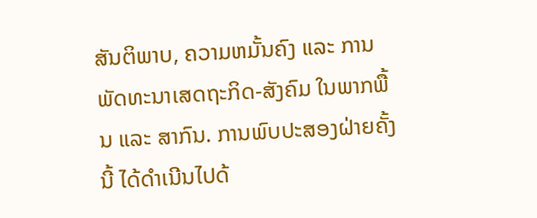ສັນຕິພາບ, ຄວາມຫມັ້ນຄົງ ແລະ ການພັດທະນາເສດຖະກິດ-ສັງຄົມ ໃນພາກພື້ນ ແລະ ສາກົນ. ການພົບປະສອງຝ່າຍຄັ້ງນີ້ ໄດ້ດຳເນີນໄປດ້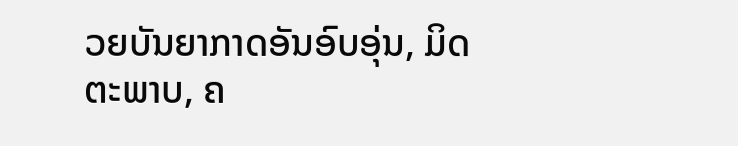ວຍບັນຍາກາດອັນອົບອຸ່ນ, ມິດຕະພາບ, ຄ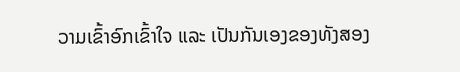ວາມເຂົ້າອົກເຂົ້າໃຈ ແລະ ເປັນກັນເອງຂອງທັງສອງ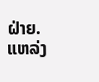ຝ່າຍ.
ແຫລ່ງ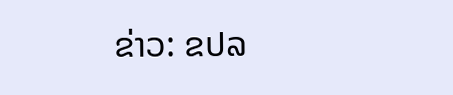ຂ່າວ: ຂປລ